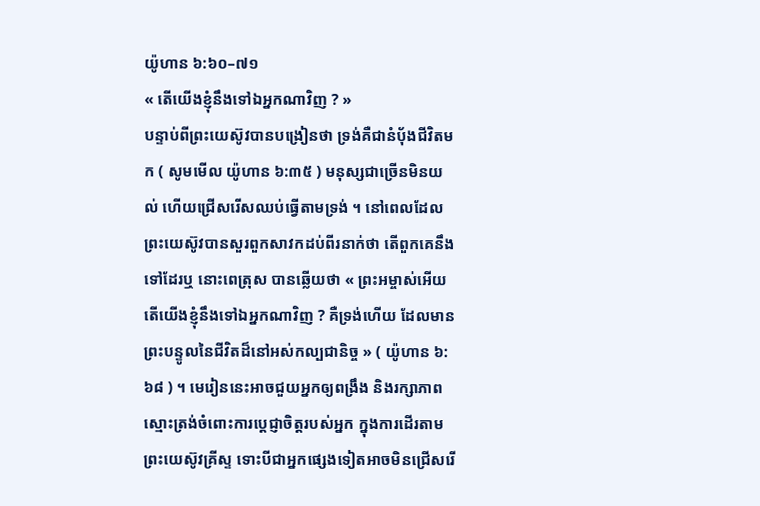យ៉ូហាន ៦:៦០–៧១
« តើយើងខ្ញុំនឹងទៅឯអ្នកណាវិញ ? »
បន្ទាប់ពីព្រះយេស៊ូវបានបង្រៀនថា ទ្រង់គឺជានំបុ័ងជីវិតមក ( សូមមើល យ៉ូហាន ៦:៣៥ ) មនុស្សជាច្រើនមិនយល់ ហើយជ្រើសរើសឈប់ធ្វើតាមទ្រង់ ។ នៅពេលដែលព្រះយេស៊ូវបានសួរពួកសាវកដប់ពីរនាក់ថា តើពួកគេនឹងទៅដែរឬ នោះពេត្រុស បានឆ្លើយថា « ព្រះអម្ចាស់អើយ តើយើងខ្ញុំនឹងទៅឯអ្នកណាវិញ ? គឺទ្រង់ហើយ ដែលមានព្រះបន្ទូលនៃជីវិតដ៏នៅអស់កល្បជានិច្ច » ( យ៉ូហាន ៦:៦៨ ) ។ មេរៀននេះអាចជួយអ្នកឲ្យពង្រឹង និងរក្សាភាពស្មោះត្រង់ចំពោះការប្តេជ្ញាចិត្តរបស់អ្នក ក្នុងការដើរតាមព្រះយេស៊ូវគ្រីស្ទ ទោះបីជាអ្នកផ្សេងទៀតអាចមិនជ្រើសរើ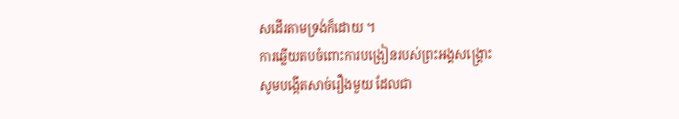សដើរតាមទ្រង់ក៏ដោយ ។
ការឆ្លើយតបចំពោះការបង្រៀនរបស់ព្រះអង្គសង្គ្រោះ
សូមបង្កើតសាច់រឿងមួយ ដែលជា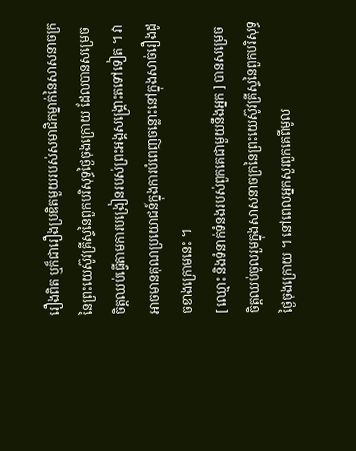រឿងពិត ឬក៏ជារឿងប្រឌិតមួយរបស់សមាជិកម្នាក់នៃសាសនាចក្រនៃព្រះយេស៊ូវគ្រីស្ទនៃពួកបរិសុទ្ធថ្ងៃចុងក្រោយ ដែលបានសម្រេចចិត្តឈប់ធ្វើតាមការបង្រៀនរបស់ព្រះអង្គសង្គ្រោះតទៅទៀត ។ វាអាចមានគុណប្រយោជន៍ក្នុងការបំពេញចន្លោះនៅក្នុងសាច់រឿងដូចខាងក្រោមនេះ ។
[ ឈ្មោះ និងទំនាក់ទំនងរបស់ពួកគេជាមួយនឹងអ្នក ] បានសម្រេចចិត្តឈប់ចូលរួមក្នុងសាសនាចក្រនៃព្រះយេស៊ូវគ្រីស្ទនៃពួកបរិសុទ្ធថ្ងៃចុងក្រោយ ។ នៅពេលអ្នកសួរពួកគេពីមូល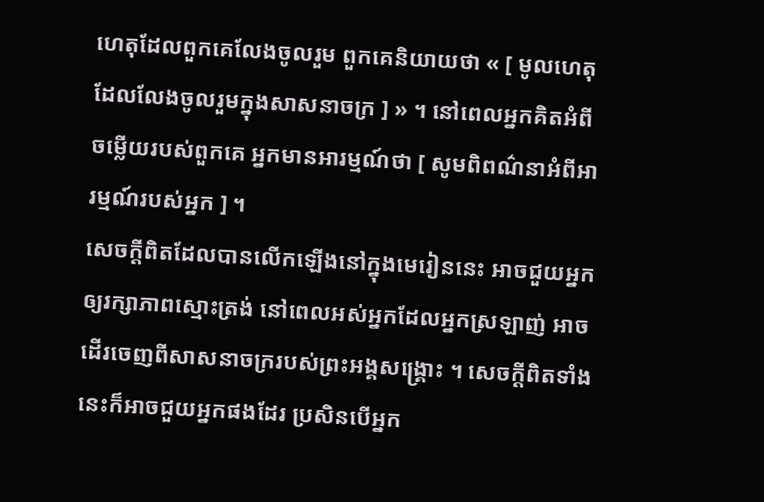ហេតុដែលពួកគេលែងចូលរួម ពួកគេនិយាយថា « [ មូលហេតុដែលលែងចូលរួមក្នុងសាសនាចក្រ ] » ។ នៅពេលអ្នកគិតអំពីចម្លើយរបស់ពួកគេ អ្នកមានអារម្មណ៍ថា [ សូមពិពណ៌នាអំពីអារម្មណ៍របស់អ្នក ] ។
សេចក្តីពិតដែលបានលើកឡើងនៅក្នុងមេរៀននេះ អាចជួយអ្នកឲ្យរក្សាភាពស្មោះត្រង់ នៅពេលអស់អ្នកដែលអ្នកស្រឡាញ់ អាចដើរចេញពីសាសនាចក្ររបស់ព្រះអង្គសង្គ្រោះ ។ សេចក្តីពិតទាំងនេះក៏អាចជួយអ្នកផងដែរ ប្រសិនបើអ្នក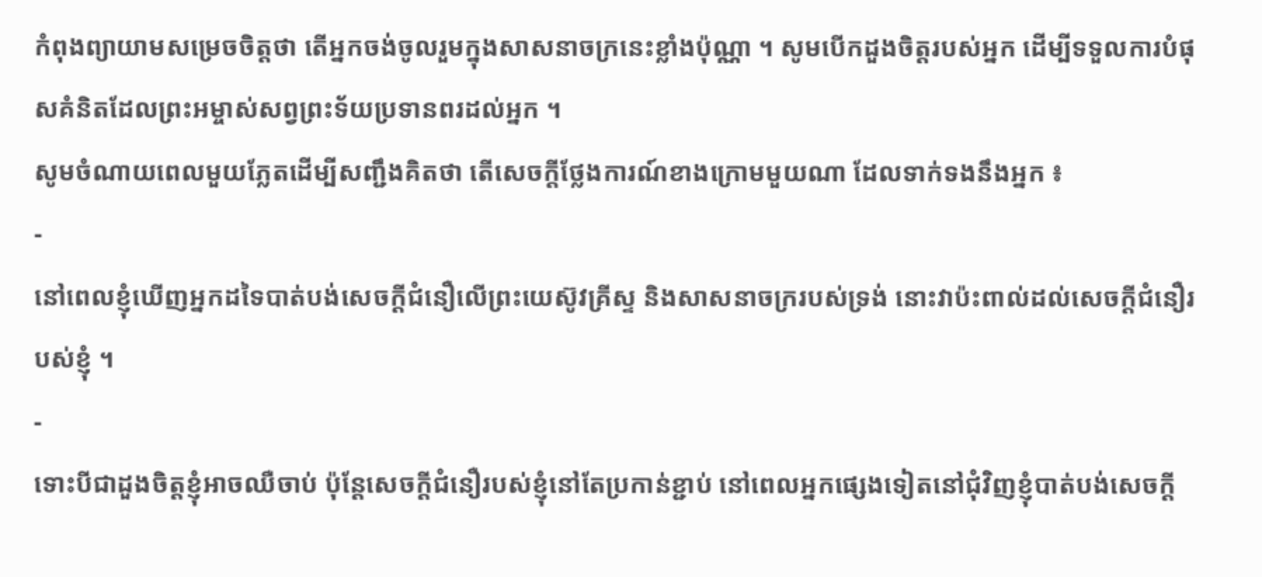កំពុងព្យាយាមសម្រេចចិត្តថា តើអ្នកចង់ចូលរួមក្នុងសាសនាចក្រនេះខ្លាំងប៉ុណ្ណា ។ សូមបើកដួងចិត្តរបស់អ្នក ដើម្បីទទួលការបំផុសគំនិតដែលព្រះអម្ចាស់សព្វព្រះទ័យប្រទានពរដល់អ្នក ។
សូមចំណាយពេលមួយភ្លែតដើម្បីសញ្ជឹងគិតថា តើសេចក្តីថ្លែងការណ៍ខាងក្រោមមួយណា ដែលទាក់ទងនឹងអ្នក ៖
-
នៅពេលខ្ញុំឃើញអ្នកដទៃបាត់បង់សេចក្ដីជំនឿលើព្រះយេស៊ូវគ្រីស្ទ និងសាសនាចក្ររបស់ទ្រង់ នោះវាប៉ះពាល់ដល់សេចក្ដីជំនឿរបស់ខ្ញុំ ។
-
ទោះបីជាដួងចិត្តខ្ញុំអាចឈឺចាប់ ប៉ុន្ដែសេចក្ដីជំនឿរបស់ខ្ញុំនៅតែប្រកាន់ខ្ជាប់ នៅពេលអ្នកផ្សេងទៀតនៅជុំវិញខ្ញុំបាត់បង់សេចក្ដី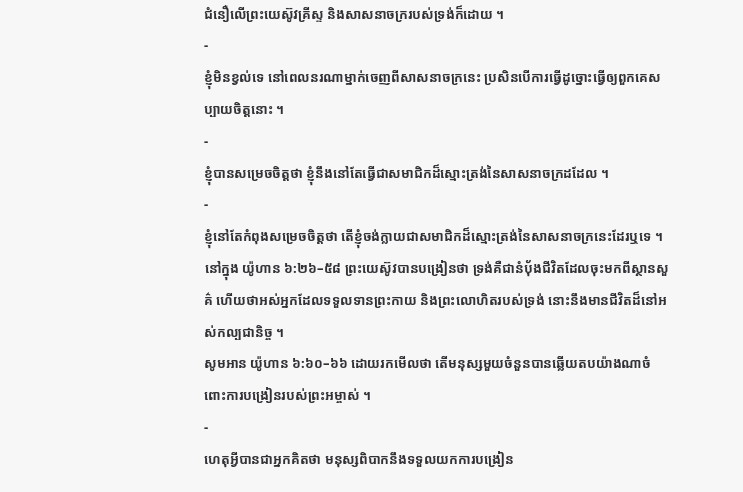ជំនឿលើព្រះយេស៊ូវគ្រីស្ទ និងសាសនាចក្ររបស់ទ្រង់ក៏ដោយ ។
-
ខ្ញុំមិនខ្វល់ទេ នៅពេលនរណាម្នាក់ចេញពីសាសនាចក្រនេះ ប្រសិនបើការធ្វើដូច្នោះធ្វើឲ្យពួកគេសប្បាយចិត្តនោះ ។
-
ខ្ញុំបានសម្រេចចិត្តថា ខ្ញុំនឹងនៅតែធ្វើជាសមាជិកដ៏ស្មោះត្រង់នៃសាសនាចក្រដដែល ។
-
ខ្ញុំនៅតែកំពុងសម្រេចចិត្តថា តើខ្ញុំចង់ក្លាយជាសមាជិកដ៏ស្មោះត្រង់នៃសាសនាចក្រនេះដែរឬទេ ។
នៅក្នុង យ៉ូហាន ៦:២៦–៥៨ ព្រះយេស៊ូវបានបង្រៀនថា ទ្រង់គឺជានំបុ័ងជីវិតដែលចុះមកពីស្ថានសួគ៌ ហើយថាអស់អ្នកដែលទទួលទានព្រះកាយ និងព្រះលោហិតរបស់ទ្រង់ នោះនឹងមានជីវិតដ៏នៅអស់កល្បជានិច្ច ។
សូមអាន យ៉ូហាន ៦:៦០–៦៦ ដោយរកមើលថា តើមនុស្សមួយចំនួនបានឆ្លើយតបយ៉ាងណាចំពោះការបង្រៀនរបស់ព្រះអម្ចាស់ ។
-
ហេតុអ្វីបានជាអ្នកគិតថា មនុស្សពិបាកនឹងទទួលយកការបង្រៀន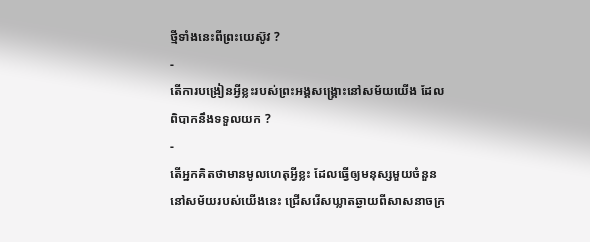ថ្មីទាំងនេះពីព្រះយេស៊ូវ ?
-
តើការបង្រៀនអ្វីខ្លះរបស់ព្រះអង្គសង្គ្រោះនៅសម័យយើង ដែលពិបាកនឹងទទួលយក ?
-
តើអ្នកគិតថាមានមូលហេតុអ្វីខ្លះ ដែលធ្វើឲ្យមនុស្សមួយចំនួននៅសម័យរបស់យើងនេះ ជ្រើសរើសឃ្លាតឆ្ងាយពីសាសនាចក្រ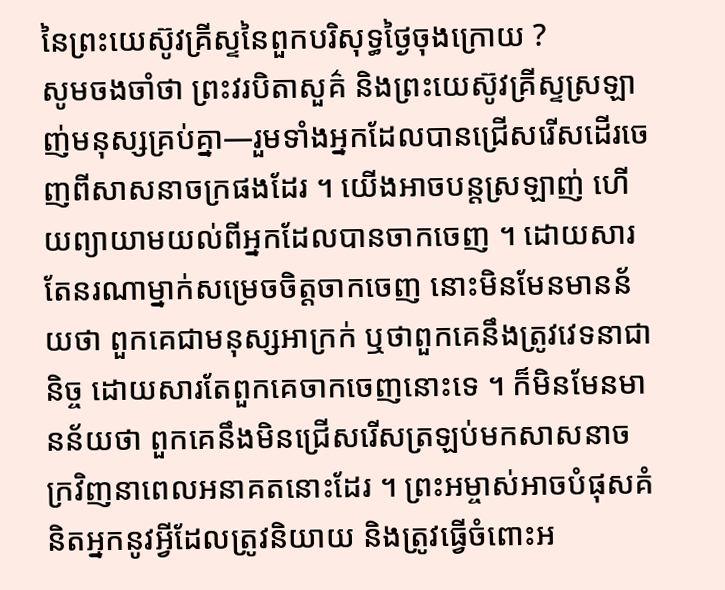នៃព្រះយេស៊ូវគ្រីស្ទនៃពួកបរិសុទ្ធថ្ងៃចុងក្រោយ ?
សូមចងចាំថា ព្រះវរបិតាសួគ៌ និងព្រះយេស៊ូវគ្រីស្ទស្រឡាញ់មនុស្សគ្រប់គ្នា—រួមទាំងអ្នកដែលបានជ្រើសរើសដើរចេញពីសាសនាចក្រផងដែរ ។ យើងអាចបន្តស្រឡាញ់ ហើយព្យាយាមយល់ពីអ្នកដែលបានចាកចេញ ។ ដោយសារតែនរណាម្នាក់សម្រេចចិត្តចាកចេញ នោះមិនមែនមានន័យថា ពួកគេជាមនុស្សអាក្រក់ ឬថាពួកគេនឹងត្រូវវេទនាជានិច្ច ដោយសារតែពួកគេចាកចេញនោះទេ ។ ក៏មិនមែនមានន័យថា ពួកគេនឹងមិនជ្រើសរើសត្រឡប់មកសាសនាចក្រវិញនាពេលអនាគតនោះដែរ ។ ព្រះអម្ចាស់អាចបំផុសគំនិតអ្នកនូវអ្វីដែលត្រូវនិយាយ និងត្រូវធ្វើចំពោះអ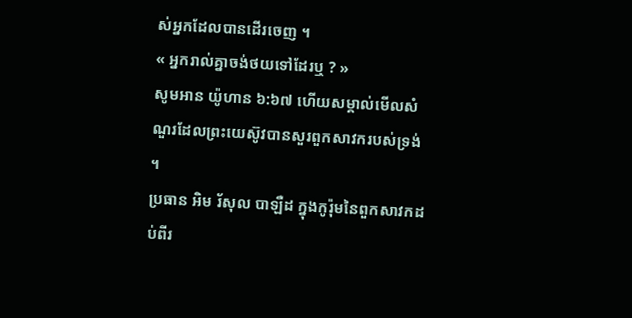ស់អ្នកដែលបានដើរចេញ ។
« អ្នករាល់គ្នាចង់ថយទៅដែរឬ ? »
សូមអាន យ៉ូហាន ៦:៦៧ ហើយសម្គាល់មើលសំណួរដែលព្រះយេស៊ូវបានសួរពួកសាវករបស់ទ្រង់ ។
ប្រធាន អិម រ័សុល បាឡឺដ ក្នុងកូរ៉ុមនៃពួកសាវកដប់ពីរ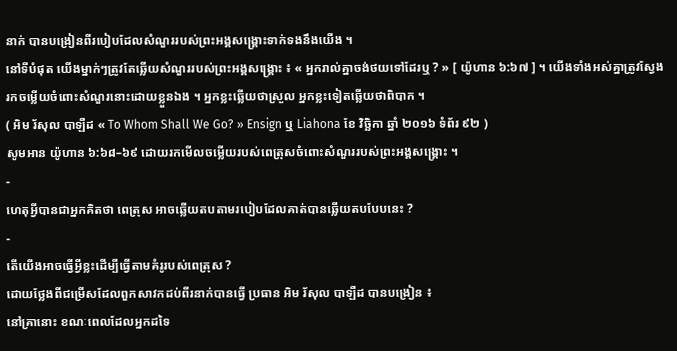នាក់ បានបង្រៀនពីរបៀបដែលសំណួររបស់ព្រះអង្គសង្គ្រោះទាក់ទងនឹងយើង ។
នៅទីបំផុត យើងម្នាក់ៗត្រូវតែឆ្លើយសំណួររបស់ព្រះអង្គសង្គ្រោះ ៖ « អ្នករាល់គ្នាចង់ថយទៅដែរឬ ? » [ យ៉ូហាន ៦:៦៧ ] ។ យើងទាំងអស់គ្នាត្រូវស្វែងរកចម្លើយចំពោះសំណួរនោះដោយខ្លួនឯង ។ អ្នកខ្លះឆ្លើយថាស្រួល អ្នកខ្លះទៀតឆ្លើយថាពិបាក ។
( អិម រ័សុល បាឡឺដ « To Whom Shall We Go? » Ensign ឬ Liahona ខែ វិច្ឆិកា ឆ្នាំ ២០១៦ ទំព័រ ៩២ )
សូមអាន យ៉ូហាន ៦:៦៨–៦៩ ដោយរកមើលចម្លើយរបស់ពេត្រុសចំពោះសំណួររបស់ព្រះអង្គសង្រ្គោះ ។
-
ហេតុអ្វីបានជាអ្នកគិតថា ពេត្រុស អាចឆ្លើយតបតាមរបៀបដែលគាត់បានឆ្លើយតបបែបនេះ ?
-
តើយើងអាចធ្វើអ្វីខ្លះដើម្បីធ្វើតាមគំរូរបស់ពេត្រុស ?
ដោយថ្លែងពីជម្រើសដែលពួកសាវកដប់ពីរនាក់បានធ្វើ ប្រធាន អិម រ័សុល បាឡឺដ បានបង្រៀន ៖
នៅគ្រានោះ ខណៈពេលដែលអ្នកដទៃ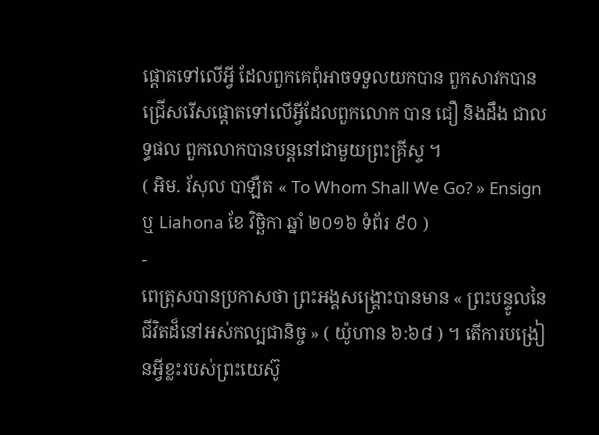ផ្ដោតទៅលើអ្វី ដែលពួកគេពុំអាចទទួលយកបាន ពួកសាវកបានជ្រើសរើសផ្ដោតទៅលើអ្វីដែលពួកលោក បាន ជឿ និងដឹង ជាលទ្ធផល ពួកលោកបានបន្ដនៅជាមួយព្រះគ្រីស្ទ ។
( អិម. រ័សុល បាឡឺត « To Whom Shall We Go? » Ensign ឬ Liahona ខែ វិច្ឆិកា ឆ្នាំ ២០១៦ ទំព័រ ៩០ )
-
ពេត្រុសបានប្រកាសថា ព្រះអង្គសង្គ្រោះបានមាន « ព្រះបន្ទូលនៃជីវិតដ៏នៅអស់កល្បជានិច្ច » ( យ៉ូហាន ៦:៦៨ ) ។ តើការបង្រៀនអ្វីខ្លះរបស់ព្រះយេស៊ូ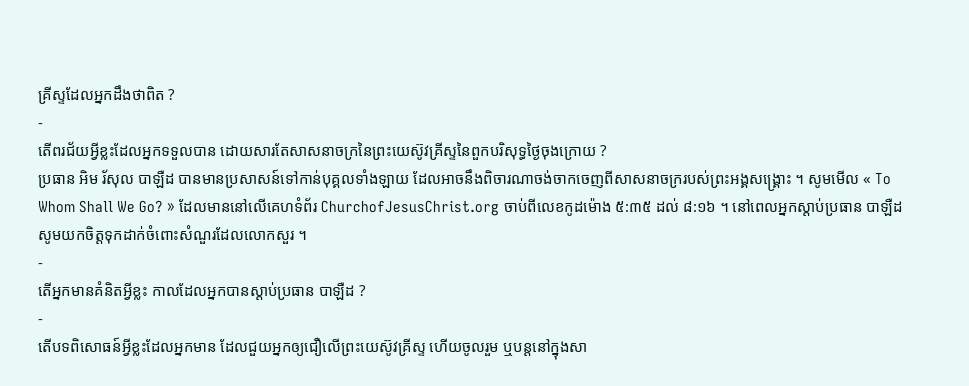គ្រីស្ទដែលអ្នកដឹងថាពិត ?
-
តើពរជ័យអ្វីខ្លះដែលអ្នកទទួលបាន ដោយសារតែសាសនាចក្រនៃព្រះយេស៊ូវគ្រីស្ទនៃពួកបរិសុទ្ធថ្ងៃចុងក្រោយ ?
ប្រធាន អិម រ័សុល បាឡឺដ បានមានប្រសាសន៍ទៅកាន់បុគ្គលទាំងឡាយ ដែលអាចនឹងពិចារណាចង់ចាកចេញពីសាសនាចក្ររបស់ព្រះអង្គសង្គ្រោះ ។ សូមមើល « To Whom Shall We Go? » ដែលមាននៅលើគេហទំព័រ ChurchofJesusChrist.org ចាប់ពីលេខកូដម៉ោង ៥:៣៥ ដល់ ៨:១៦ ។ នៅពេលអ្នកស្តាប់ប្រធាន បាឡឺដ សូមយកចិត្តទុកដាក់ចំពោះសំណួរដែលលោកសួរ ។
-
តើអ្នកមានគំនិតអ្វីខ្លះ កាលដែលអ្នកបានស្ដាប់ប្រធាន បាឡឺដ ?
-
តើបទពិសោធន៍អ្វីខ្លះដែលអ្នកមាន ដែលជួយអ្នកឲ្យជឿលើព្រះយេស៊ូវគ្រីស្ទ ហើយចូលរួម ឬបន្ដនៅក្នុងសា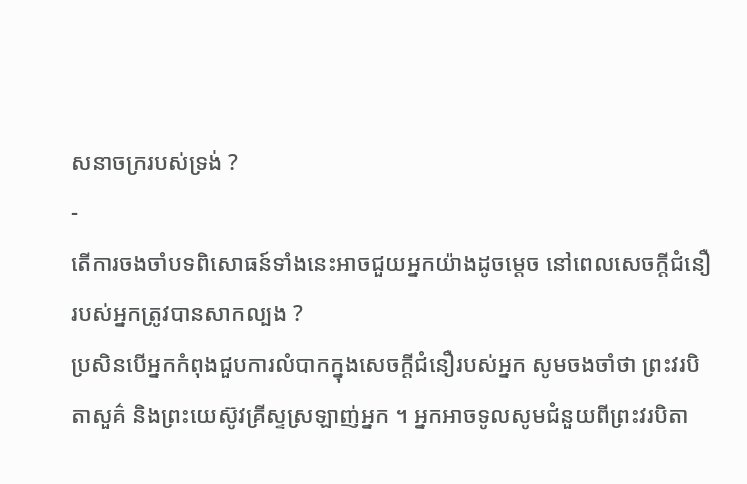សនាចក្ររបស់ទ្រង់ ?
-
តើការចងចាំបទពិសោធន៍ទាំងនេះអាចជួយអ្នកយ៉ាងដូចម្តេច នៅពេលសេចក្ដីជំនឿរបស់អ្នកត្រូវបានសាកល្បង ?
ប្រសិនបើអ្នកកំពុងជួបការលំបាកក្នុងសេចក្ដីជំនឿរបស់អ្នក សូមចងចាំថា ព្រះវរបិតាសួគ៌ និងព្រះយេស៊ូវគ្រីស្ទស្រឡាញ់អ្នក ។ អ្នកអាចទូលសូមជំនួយពីព្រះវរបិតា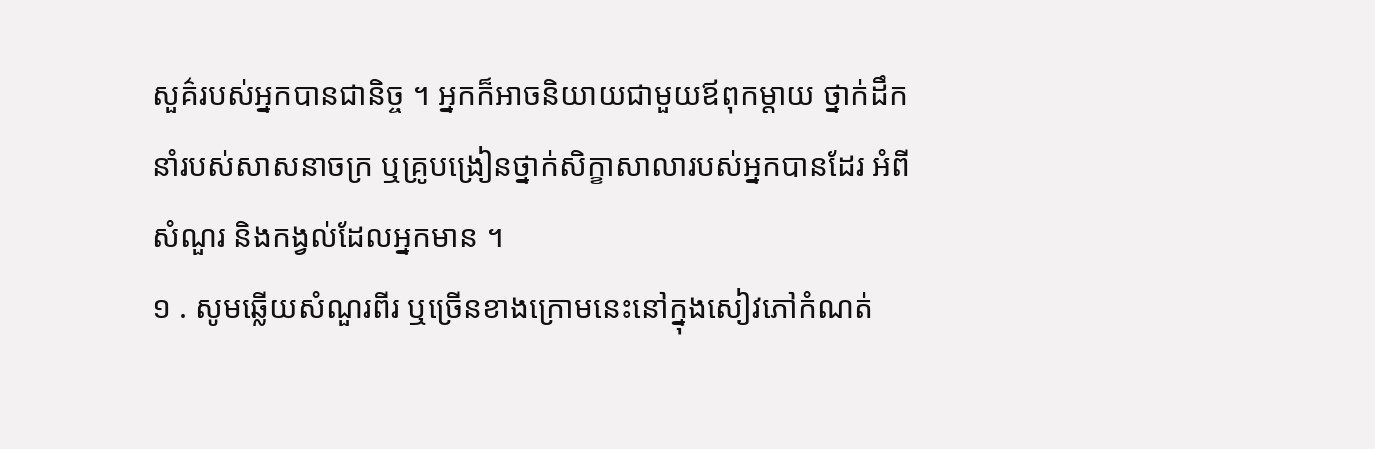សួគ៌របស់អ្នកបានជានិច្ច ។ អ្នកក៏អាចនិយាយជាមួយឪពុកម្តាយ ថ្នាក់ដឹកនាំរបស់សាសនាចក្រ ឬគ្រូបង្រៀនថ្នាក់សិក្ខាសាលារបស់អ្នកបានដែរ អំពីសំណួរ និងកង្វល់ដែលអ្នកមាន ។
១ . សូមឆ្លើយសំណួរពីរ ឬច្រើនខាងក្រោមនេះនៅក្នុងសៀវភៅកំណត់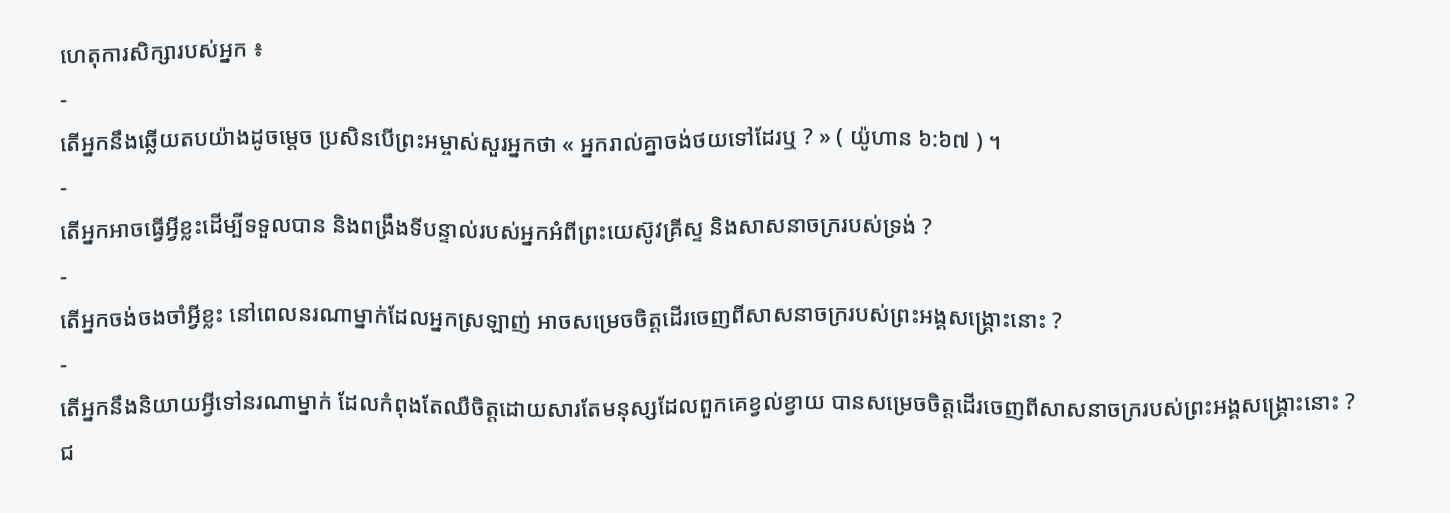ហេតុការសិក្សារបស់អ្នក ៖
-
តើអ្នកនឹងឆ្លើយតបយ៉ាងដូចម្តេច ប្រសិនបើព្រះអម្ចាស់សួរអ្នកថា « អ្នករាល់គ្នាចង់ថយទៅដែរឬ ? » ( យ៉ូហាន ៦:៦៧ ) ។
-
តើអ្នកអាចធ្វើអ្វីខ្លះដើម្បីទទួលបាន និងពង្រឹងទីបន្ទាល់របស់អ្នកអំពីព្រះយេស៊ូវគ្រីស្ទ និងសាសនាចក្ររបស់ទ្រង់ ?
-
តើអ្នកចង់ចងចាំអ្វីខ្លះ នៅពេលនរណាម្នាក់ដែលអ្នកស្រឡាញ់ អាចសម្រេចចិត្តដើរចេញពីសាសនាចក្ររបស់ព្រះអង្គសង្គ្រោះនោះ ?
-
តើអ្នកនឹងនិយាយអ្វីទៅនរណាម្នាក់ ដែលកំពុងតែឈឺចិត្តដោយសារតែមនុស្សដែលពួកគេខ្វល់ខ្វាយ បានសម្រេចចិត្តដើរចេញពីសាសនាចក្ររបស់ព្រះអង្គសង្គ្រោះនោះ ?
ជ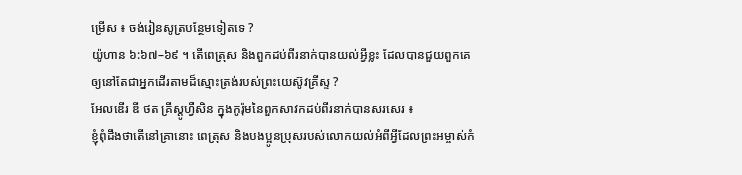ម្រើស ៖ ចង់រៀនសូត្របន្ថែមទៀតទេ ?
យ៉ូហាន ៦:៦៧–៦៩ ។ តើពេត្រុស និងពួកដប់ពីរនាក់បានយល់អ្វីខ្លះ ដែលបានជួយពួកគេឲ្យនៅតែជាអ្នកដើរតាមដ៏ស្មោះត្រង់របស់ព្រះយេស៊ូវគ្រីស្ទ ?
អែលឌើរ ឌី ថត គ្រីស្តូហ្វឺសិន ក្នុងកូរ៉ុមនៃពួកសាវកដប់ពីរនាក់បានសរសេរ ៖
ខ្ញុំពុំដឹងថាតើនៅគ្រានោះ ពេត្រុស និងបងប្អូនប្រុសរបស់លោកយល់អំពីអ្វីដែលព្រះអម្ចាស់កំ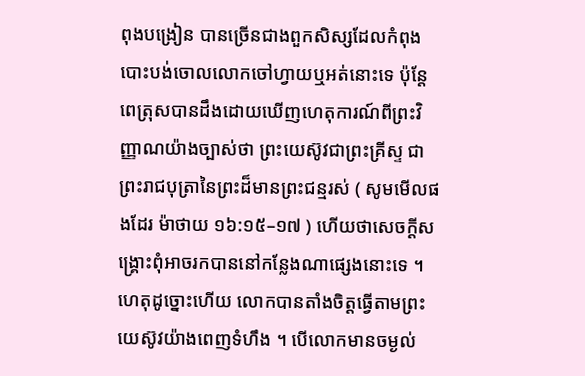ពុងបង្រៀន បានច្រើនជាងពួកសិស្សដែលកំពុងបោះបង់ចោលលោកចៅហ្វាយឬអត់នោះទេ ប៉ុន្តែពេត្រុសបានដឹងដោយឃើញហេតុការណ៍ពីព្រះវិញ្ញាណយ៉ាងច្បាស់ថា ព្រះយេស៊ូវជាព្រះគ្រីស្ទ ជាព្រះរាជបុត្រានៃព្រះដ៏មានព្រះជន្មរស់ ( សូមមើលផងដែរ ម៉ាថាយ ១៦:១៥–១៧ ) ហើយថាសេចក្ដីសង្គ្រោះពុំអាចរកបាននៅកន្លែងណាផ្សេងនោះទេ ។ ហេតុដូច្នោះហើយ លោកបានតាំងចិត្តធ្វើតាមព្រះយេស៊ូវយ៉ាងពេញទំហឹង ។ បើលោកមានចម្ងល់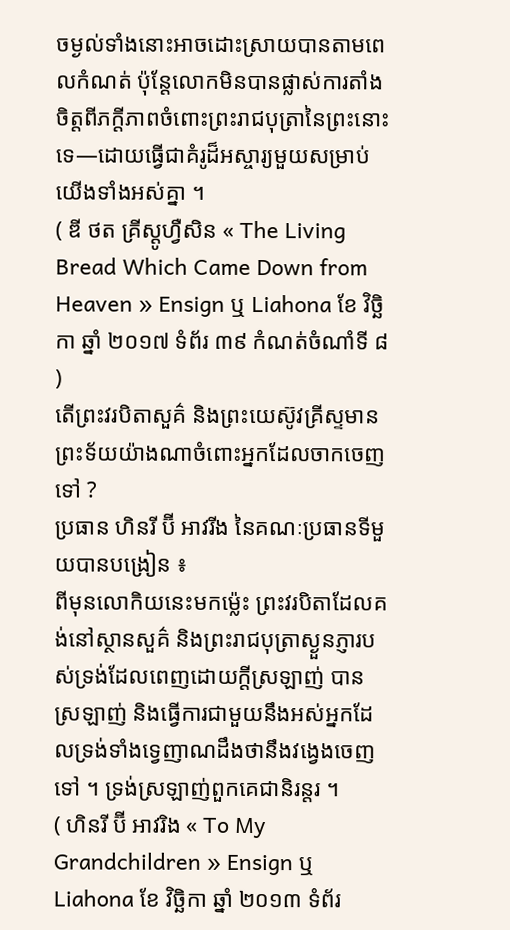ចម្ងល់ទាំងនោះអាចដោះស្រាយបានតាមពេលកំណត់ ប៉ុន្តែលោកមិនបានផ្លាស់ការតាំងចិត្តពីភក្ដីភាពចំពោះព្រះរាជបុត្រានៃព្រះនោះទេ—ដោយធ្វើជាគំរូដ៏អស្ចារ្យមួយសម្រាប់យើងទាំងអស់គ្នា ។
( ឌី ថត គ្រីស្ដូហ្វឺសិន « The Living Bread Which Came Down from Heaven » Ensign ឬ Liahona ខែ វិច្ឆិកា ឆ្នាំ ២០១៧ ទំព័រ ៣៩ កំណត់ចំណាំទី ៨ )
តើព្រះវរបិតាសួគ៌ និងព្រះយេស៊ូវគ្រីស្ទមានព្រះទ័យយ៉ាងណាចំពោះអ្នកដែលចាកចេញទៅ ?
ប្រធាន ហិនរី ប៊ី អាវរីង នៃគណៈប្រធានទីមួយបានបង្រៀន ៖
ពីមុនលោកិយនេះមកម្ល៉េះ ព្រះវរបិតាដែលគង់នៅស្ថានសួគ៌ និងព្រះរាជបុត្រាស្ងួនភ្ញារបស់ទ្រង់ដែលពេញដោយក្តីស្រឡាញ់ បានស្រឡាញ់ និងធ្វើការជាមួយនឹងអស់អ្នកដែលទ្រង់ទាំងទ្វេញាណដឹងថានឹងវង្វេងចេញទៅ ។ ទ្រង់ស្រឡាញ់ពួកគេជានិរន្តរ ។
( ហិនរី ប៊ី អាវរិង « To My Grandchildren » Ensign ឬ Liahona ខែ វិច្ឆិកា ឆ្នាំ ២០១៣ ទំព័រ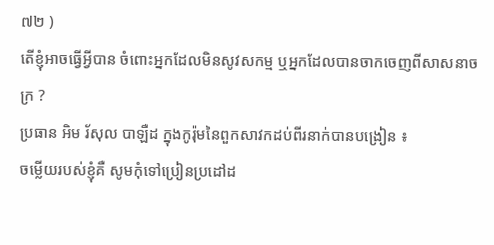៧២ )
តើខ្ញុំអាចធ្វើអ្វីបាន ចំពោះអ្នកដែលមិនសូវសកម្ម ឬអ្នកដែលបានចាកចេញពីសាសនាចក្រ ?
ប្រធាន អិម រ័សុល បាឡឺដ ក្នុងកូរ៉ុមនៃពួកសាវកដប់ពីរនាក់បានបង្រៀន ៖
ចម្លើយរបស់ខ្ញុំគឺ សូមកុំទៅប្រៀនប្រដៅដ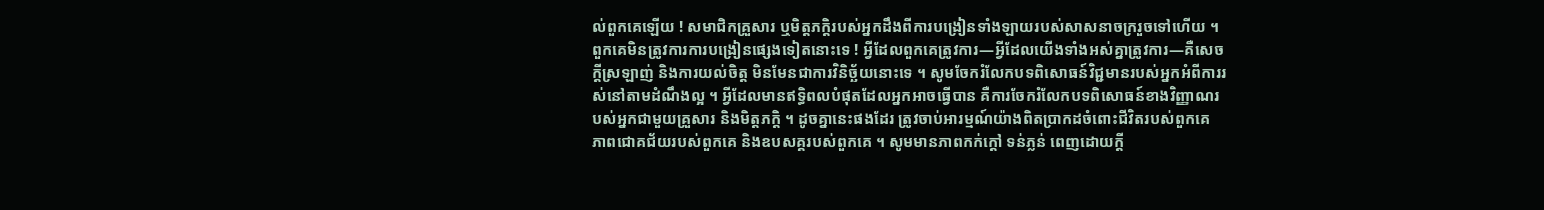ល់ពួកគេឡើយ ! សមាជិកគ្រួសារ ឬមិត្តភក្តិរបស់អ្នកដឹងពីការបង្រៀនទាំងឡាយរបស់សាសនាចក្ររួចទៅហើយ ។ ពួកគេមិនត្រូវការការបង្រៀនផ្សេងទៀតនោះទេ ! អ្វីដែលពួកគេត្រូវការ—អ្វីដែលយើងទាំងអស់គ្នាត្រូវការ—គឺសេចក្តីស្រឡាញ់ និងការយល់ចិត្ត មិនមែនជាការវិនិច្ឆ័យនោះទេ ។ សូមចែករំលែកបទពិសោធន៍វិជ្ជមានរបស់អ្នកអំពីការរស់នៅតាមដំណឹងល្អ ។ អ្វីដែលមានឥទ្ធិពលបំផុតដែលអ្នកអាចធ្វើបាន គឺការចែករំលែកបទពិសោធន៍ខាងវិញ្ញាណរបស់អ្នកជាមួយគ្រួសារ និងមិត្តភក្តិ ។ ដូចគ្នានេះផងដែរ ត្រូវចាប់អារម្មណ៍យ៉ាងពិតប្រាកដចំពោះជីវិតរបស់ពួកគេ ភាពជោគជ័យរបស់ពួកគេ និងឧបសគ្គរបស់ពួកគេ ។ សូមមានភាពកក់ក្តៅ ទន់ភ្លន់ ពេញដោយក្ដី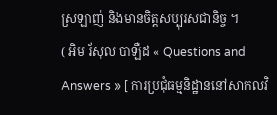ស្រឡាញ់ និងមានចិត្តសប្បុរសជានិច្ច ។
( អិម រ័សុល បាឡឺដ « Questions and Answers » [ ការប្រជុំធម្មនិដ្ឋាននៅសាកលវិ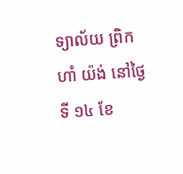ទ្យាល័យ ព្រិកហាំ យ៉ង់ នៅថ្ងៃទី ១៤ ខែ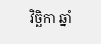វិច្ឆិកា ឆ្នាំ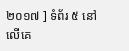២០១៧ ] ទំព័រ ៥ នៅលើគេ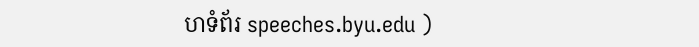ហទំព័រ speeches.byu.edu )